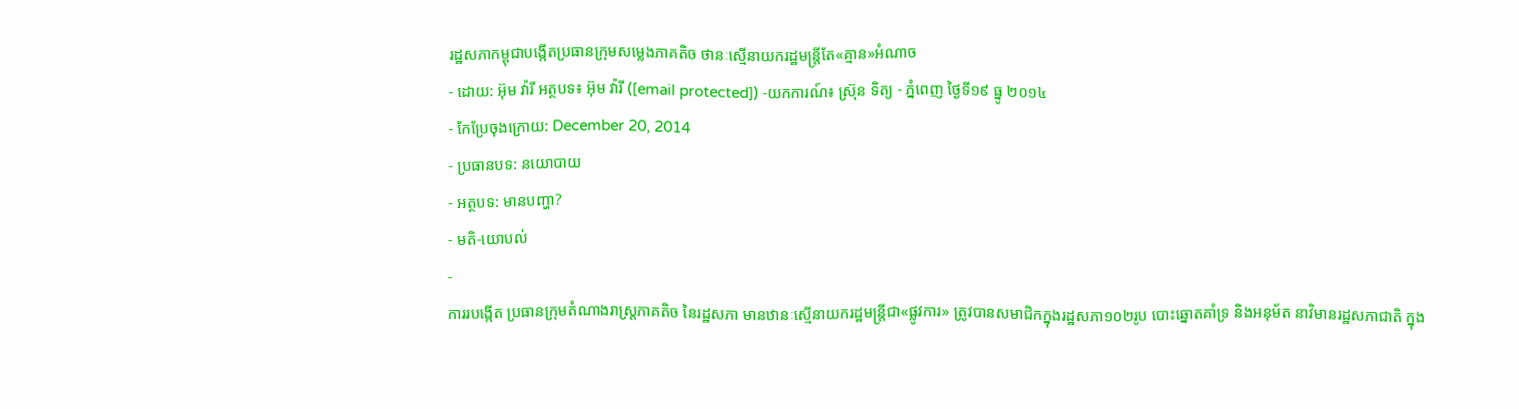រដ្ឋសភាកម្ពុជាបង្កើតប្រធានក្រុមសម្លេងភាគតិច ថានៈស្មើនាយករដ្ឋមន្ត្រីតែ«គ្មាន»អំណាច
- ដោយ: អ៊ុម វ៉ារី អត្ថបទ៖ អ៊ុម វ៉ារី ([email protected]) -យកការណ៍៖ ស្រ៊ុន ទិត្យ - ភ្នំពេញ ថ្ងៃទី១៩ ធ្នូ ២០១៤
- កែប្រែចុងក្រោយ: December 20, 2014
- ប្រធានបទ: នយោបាយ
- អត្ថបទ: មានបញ្ហា?
- មតិ-យោបល់
-
ការរបង្កើត ប្រធានក្រុមតំណាងរាស្ត្រភាគតិច នៃរដ្ឋសភា មានឋានៈស្មើនាយករដ្ឋមន្ត្រីជា«ផ្លូវការ» ត្រូវបានសមាជិកក្នុងរដ្ឋសភា១០២រូប បោះឆ្នោតគាំទ្រ និងអនុម័ត នាវិមានរដ្ឋសភាជាតិ ក្នុង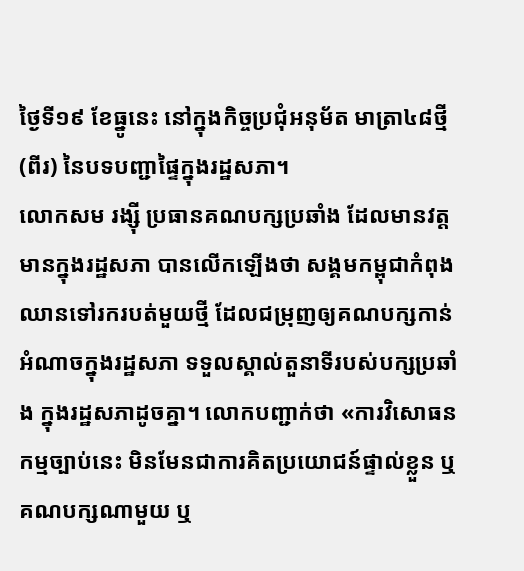ថ្ងៃទី១៩ ខែធ្នូនេះ នៅក្នុងកិច្ចប្រជុំអនុម័ត មាត្រា៤៨ថ្មី (ពីរ) នៃបទបញ្ជាផ្ទៃក្នុងរដ្ឋសភា។
លោកសម រង្ស៊ី ប្រធានគណបក្សប្រឆាំង ដែលមានវត្តមានក្នុងរដ្ឋសភា បានលើកឡើងថា សង្គមកម្ពុជាកំពុងឈានទៅរករបត់មួយថ្មី ដែលជម្រុញឲ្យគណបក្សកាន់អំណាចក្នុងរដ្ឋសភា ទទួលស្គាល់តួនាទីរបស់បក្សប្រឆាំង ក្នុងរដ្ឋសភាដូចគ្នា។ លោកបញ្ជាក់ថា «ការវិសោធនកម្មច្បាប់នេះ មិនមែនជាការគិតប្រយោជន៍ផ្ទាល់ខ្លួន ឬគណបក្សណាមួយ ឬ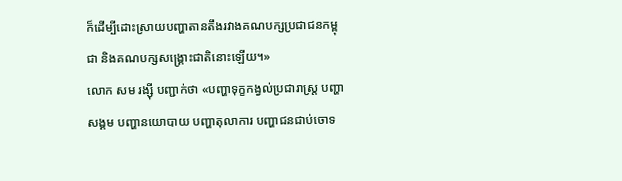ក៏ដើម្បីដោះស្រាយបញ្ហាតានតឹងរវាងគណបក្សប្រជាជនកម្ពុជា និងគណបក្សសង្គ្រោះជាតិនោះឡើយ។»
លោក សម រង្ស៊ី បញ្ជាក់ថា «បញ្ហាទុក្ខកង្វល់ប្រជារាស្ត្រ បញ្ហាសង្គម បញ្ហានយោបាយ បញ្ហាតុលាការ បញ្ហាជនជាប់ចោទ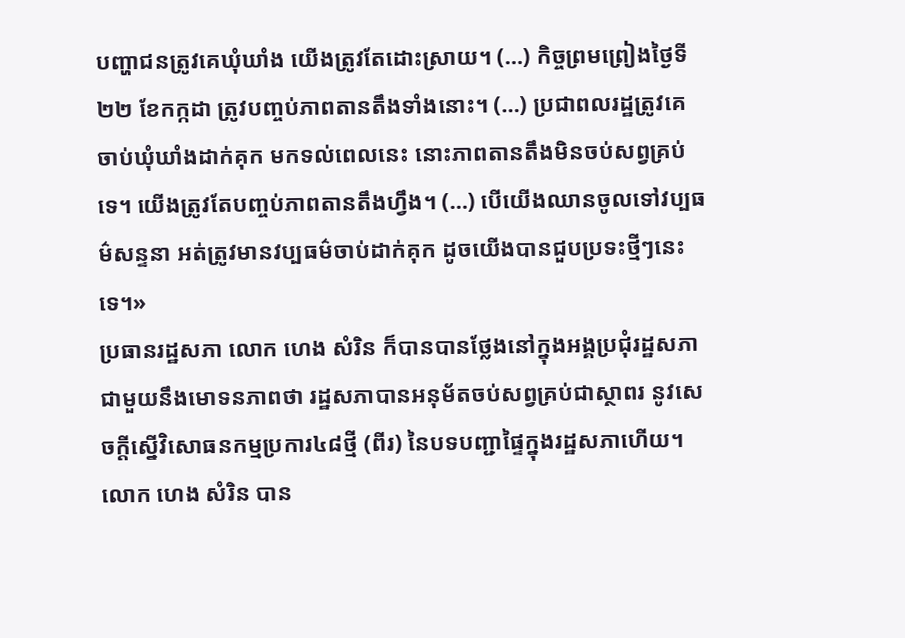បញ្ហាជនត្រូវគេឃុំឃាំង យើងត្រូវតែដោះស្រាយ។ (…) កិច្ចព្រមព្រៀងថ្ងៃទី២២ ខែកក្កដា ត្រូវបញ្ចប់ភាពតានតឹងទាំងនោះ។ (…) ប្រជាពលរដ្ឋត្រូវគេចាប់ឃុំឃាំងដាក់គុក មកទល់ពេលនេះ នោះភាពតានតឹងមិនចប់សព្វគ្រប់ទេ។ យើងត្រូវតែបញ្ចប់ភាពតានតឹងហ្វឹង។ (…) បើយើងឈានចូលទៅវប្បធម៌សន្ទនា អត់ត្រូវមានវប្បធម៌ចាប់ដាក់គុក ដូចយើងបានជួបប្រទះថ្មីៗនេះទេ។»
ប្រធានរដ្ឋសភា លោក ហេង សំរិន ក៏បានបានថ្លែងនៅក្នុងអង្គប្រជុំរដ្ឋសភា ជាមួយនឹងមោទនភាពថា រដ្ឋសភាបានអនុម័តចប់សព្វគ្រប់ជាស្ថាពរ នូវសេចក្តីស្នើវិសោធនកម្មប្រការ៤៨ថ្មី (ពីរ) នៃបទបញ្ជាផ្ទៃក្នុងរដ្ឋសភាហើយ។ លោក ហេង សំរិន បាន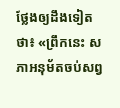ថ្លែងឲ្យដឹងទៀតថា៖ «ព្រឹកនេះ សភាអនុម័តចប់សព្វ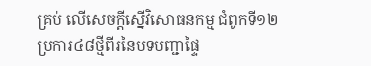គ្រប់ លើសេចក្តីស្នើវិសោធនកម្ម ជំពូកទី១២ ប្រការ៤៨ថ្មីពីរនៃបទបញ្ជាផ្ទៃ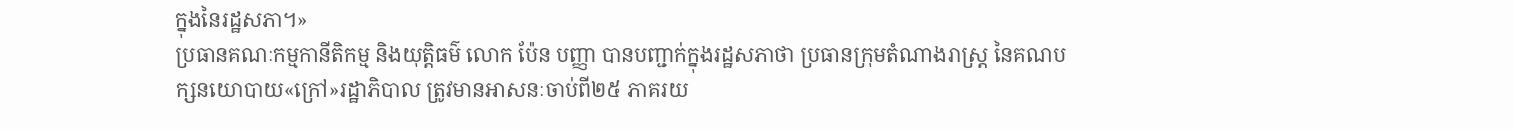ក្នុងនៃរដ្ឋសភា។»
ប្រធានគណៈកម្មកានីតិកម្ម និងយុត្តិធម៌ លោក ប៉ែន បញ្ញា បានបញ្ជាក់ក្នុងរដ្ឋសភាថា ប្រធានក្រុមតំណាងរាស្ត្រ នៃគណបក្សនយោបាយ«ក្រៅ»រដ្ឋាភិបាល ត្រូវមានអាសនៈចាប់ពី២៥ ភាគរយ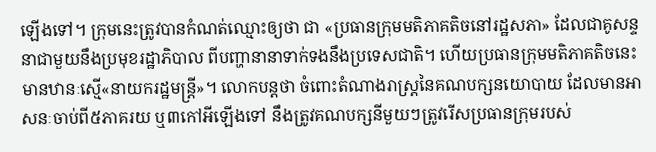ឡើងទៅ។ ក្រុមនេះត្រូវបានកំណត់ឈ្មោះឲ្យថា ជា «ប្រធានក្រុមមតិភាគតិចនៅរដ្ឋសភា» ដែលជាគូសន្ទនាជាមួយនឹងប្រមុខរដ្ឋាភិបាល ពីបញ្ហានានាទាក់ទងនឹងប្រទេសជាតិ។ ហើយប្រធានក្រុមមតិភាគតិចនេះ មានឋានៈស្មើ«នាយករដ្ឋមន្ត្រី»។ លោកបន្តថា ចំពោះតំណាងរាស្ត្រនៃគណបក្សនយោបាយ ដែលមានអាសនៈចាប់ពី៥ភាគរយ ឬ៣កៅអីឡើងទៅ នឹងត្រូវគណបក្សនីមួយៗត្រូវរើសប្រធានក្រុមរបស់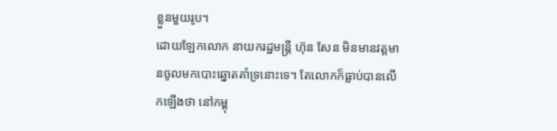ខ្លួនមួយរូប។
ដោយឡែកលោក នាយករដ្ឋមន្ត្រី ហ៊ុន សែន មិនមានវត្តមានចូលមកបោះឆ្នោតគាំទ្រនោះទេ។ តែលោកក៏ធ្លាប់បានលើកឡើងថា នៅកម្ពុ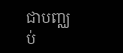ជាបញ្ឈប់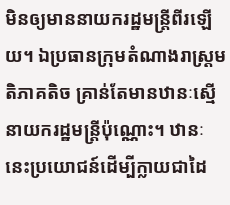មិនឲ្យមាននាយករដ្ឋមន្រ្តីពីរឡើយ។ ឯប្រធានក្រុមតំណាងរាស្រ្តមតិភាគតិច គ្រាន់តែមានឋានៈស្មើនាយករដ្ឋមន្រ្តីប៉ុណ្ណោះ។ ឋានៈនេះប្រយោជន៍ដើម្បីក្លាយជាដៃ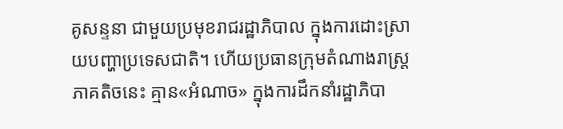គូសន្ទនា ជាមួយប្រមុខរាជរដ្ឋាភិបាល ក្នុងការដោះស្រាយបញ្ហាប្រទេសជាតិ។ ហើយប្រធានក្រុមតំណាងរាស្ត្រភាគតិចនេះ គ្មាន«អំណាច» ក្នុងការដឹកនាំរដ្ឋាភិបា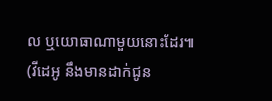ល ឬយោធាណាមួយនោះដែរ៕
(វីដេអូ នឹងមានដាក់ជូន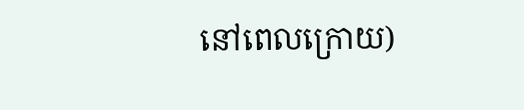នៅពេលក្រោយ)